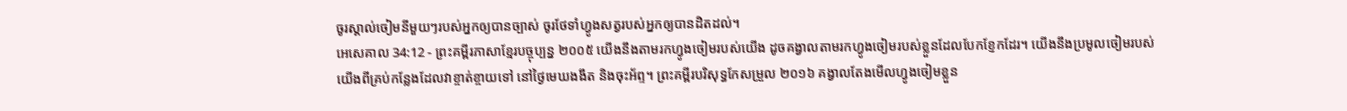ចូរស្គាល់ចៀមនីមួយៗរបស់អ្នកឲ្យបានច្បាស់ ចូរថែទាំហ្វូងសត្វរបស់អ្នកឲ្យបានដិតដល់។
អេសេគាល 34:12 - ព្រះគម្ពីរភាសាខ្មែរបច្ចុប្បន្ន ២០០៥ យើងនឹងតាមរកហ្វូងចៀមរបស់យើង ដូចគង្វាលតាមរកហ្វូងចៀមរបស់ខ្លួនដែលបែកខ្ញែកដែរ។ យើងនឹងប្រមូលចៀមរបស់យើងពីគ្រប់កន្លែងដែលវាខ្ចាត់ខ្ចាយទៅ នៅថ្ងៃមេឃងងឹត និងចុះអ័ព្ទ។ ព្រះគម្ពីរបរិសុទ្ធកែសម្រួល ២០១៦ គង្វាលតែងមើលហ្វូងចៀមខ្លួន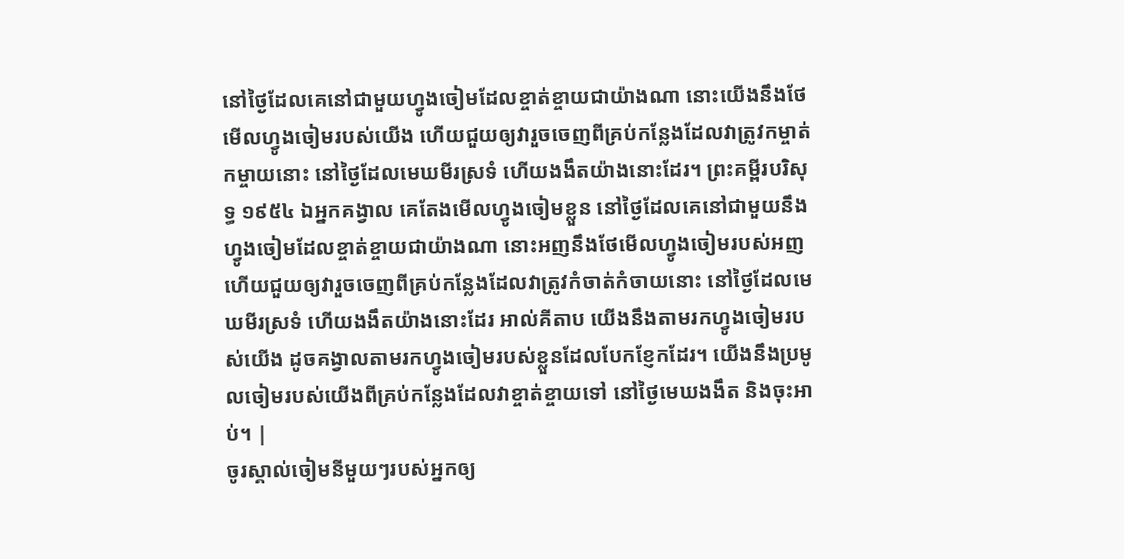នៅថ្ងៃដែលគេនៅជាមួយហ្វូងចៀមដែលខ្ចាត់ខ្ចាយជាយ៉ាងណា នោះយើងនឹងថែមើលហ្វូងចៀមរបស់យើង ហើយជួយឲ្យវារួចចេញពីគ្រប់កន្លែងដែលវាត្រូវកម្ចាត់កម្ចាយនោះ នៅថ្ងៃដែលមេឃមីរស្រទំ ហើយងងឹតយ៉ាងនោះដែរ។ ព្រះគម្ពីរបរិសុទ្ធ ១៩៥៤ ឯអ្នកគង្វាល គេតែងមើលហ្វូងចៀមខ្លួន នៅថ្ងៃដែលគេនៅជាមួយនឹងហ្វូងចៀមដែលខ្ចាត់ខ្ចាយជាយ៉ាងណា នោះអញនឹងថែមើលហ្វូងចៀមរបស់អញ ហើយជួយឲ្យវារួចចេញពីគ្រប់កន្លែងដែលវាត្រូវកំចាត់កំចាយនោះ នៅថ្ងៃដែលមេឃមីរស្រទំ ហើយងងឹតយ៉ាងនោះដែរ អាល់គីតាប យើងនឹងតាមរកហ្វូងចៀមរបស់យើង ដូចគង្វាលតាមរកហ្វូងចៀមរបស់ខ្លួនដែលបែកខ្ញែកដែរ។ យើងនឹងប្រមូលចៀមរបស់យើងពីគ្រប់កន្លែងដែលវាខ្ចាត់ខ្ចាយទៅ នៅថ្ងៃមេឃងងឹត និងចុះអាប់។ |
ចូរស្គាល់ចៀមនីមួយៗរបស់អ្នកឲ្យ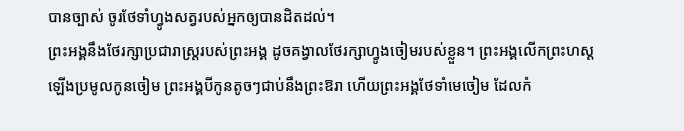បានច្បាស់ ចូរថែទាំហ្វូងសត្វរបស់អ្នកឲ្យបានដិតដល់។
ព្រះអង្គនឹងថែរក្សាប្រជារាស្ត្ររបស់ព្រះអង្គ ដូចគង្វាលថែរក្សាហ្វូងចៀមរបស់ខ្លួន។ ព្រះអង្គលើកព្រះហស្ដឡើងប្រមូលកូនចៀម ព្រះអង្គបីកូនតូចៗជាប់នឹងព្រះឱរា ហើយព្រះអង្គថែទាំមេចៀម ដែលកំ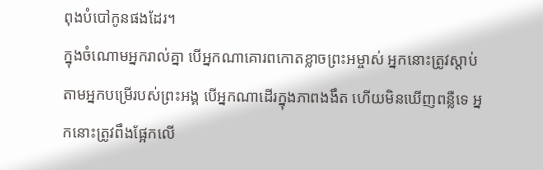ពុងបំបៅកូនផងដែរ។
ក្នុងចំណោមអ្នករាល់គ្នា បើអ្នកណាគោរពកោតខ្លាចព្រះអម្ចាស់ អ្នកនោះត្រូវស្ដាប់តាមអ្នកបម្រើរបស់ព្រះអង្គ បើអ្នកណាដើរក្នុងភាពងងឹត ហើយមិនឃើញពន្លឺទេ អ្នកនោះត្រូវពឹងផ្អែកលើ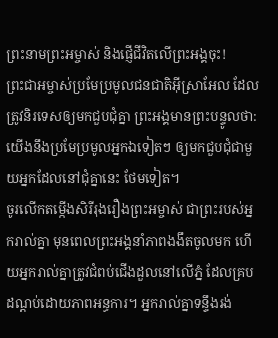ព្រះនាមព្រះអម្ចាស់ និងផ្ញើជីវិតលើព្រះអង្គចុះ!
ព្រះជាអម្ចាស់ប្រមែប្រមូលជនជាតិអ៊ីស្រាអែល ដែលត្រូវនិរទេសឲ្យមកជួបជុំគ្នា ព្រះអង្គមានព្រះបន្ទូលថា: យើងនឹងប្រមែប្រមូលអ្នកឯទៀតៗ ឲ្យមកជួបជុំជាមួយអ្នកដែលនៅជុំគ្នានេះ ថែមទៀត។
ចូរលើកតម្កើងសិរីរុងរឿងព្រះអម្ចាស់ ជាព្រះរបស់អ្នករាល់គ្នា មុនពេលព្រះអង្គនាំភាពងងឹតចូលមក ហើយអ្នករាល់គ្នាត្រូវជំពប់ជើងដួលនៅលើភ្នំ ដែលគ្របដណ្ដប់ដោយភាពអន្ធការ។ អ្នករាល់គ្នាទន្ទឹងរង់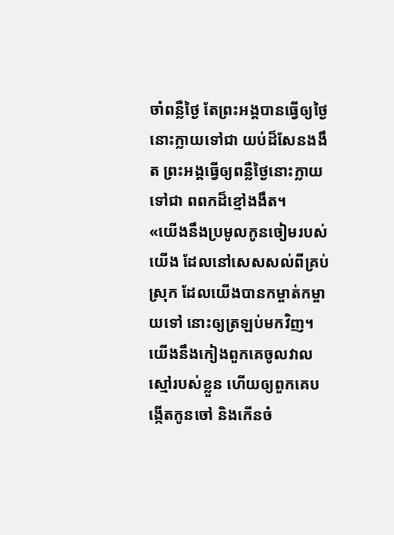ចាំពន្លឺថ្ងៃ តែព្រះអង្គបានធ្វើឲ្យថ្ងៃនោះក្លាយទៅជា យប់ដ៏សែនងងឹត ព្រះអង្គធ្វើឲ្យពន្លឺថ្ងៃនោះក្លាយទៅជា ពពកដ៏ខ្មៅងងឹត។
«យើងនឹងប្រមូលកូនចៀមរបស់យើង ដែលនៅសេសសល់ពីគ្រប់ស្រុក ដែលយើងបានកម្ចាត់កម្ចាយទៅ នោះឲ្យត្រឡប់មកវិញ។ យើងនឹងកៀងពួកគេចូលវាលស្មៅរបស់ខ្លួន ហើយឲ្យពួកគេបង្កើតកូនចៅ និងកើនចំ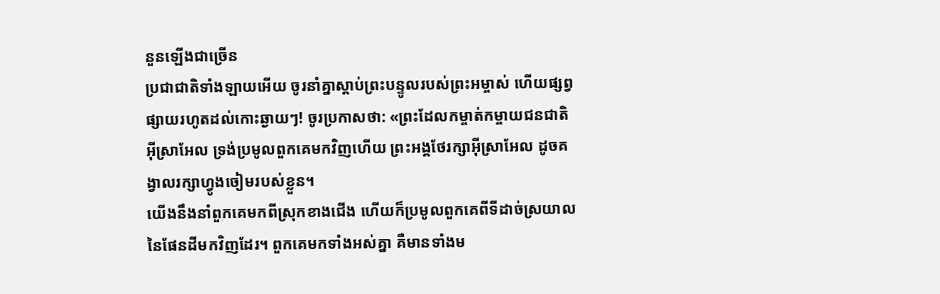នួនឡើងជាច្រើន
ប្រជាជាតិទាំងឡាយអើយ ចូរនាំគ្នាស្ដាប់ព្រះបន្ទូលរបស់ព្រះអម្ចាស់ ហើយផ្សព្វផ្សាយរហូតដល់កោះឆ្ងាយៗ! ចូរប្រកាសថា: «ព្រះដែលកម្ចាត់កម្ចាយជនជាតិអ៊ីស្រាអែល ទ្រង់ប្រមូលពួកគេមកវិញហើយ ព្រះអង្គថែរក្សាអ៊ីស្រាអែល ដូចគង្វាលរក្សាហ្វូងចៀមរបស់ខ្លួន។
យើងនឹងនាំពួកគេមកពីស្រុកខាងជើង ហើយក៏ប្រមូលពួកគេពីទីដាច់ស្រយាល នៃផែនដីមកវិញដែរ។ ពួកគេមកទាំងអស់គ្នា គឺមានទាំងម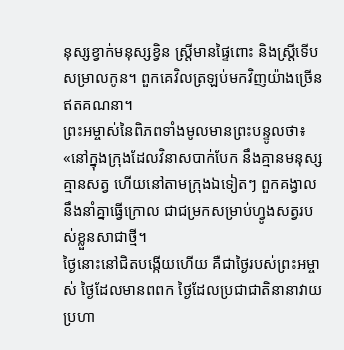នុស្សខ្វាក់មនុស្សខ្វិន ស្ត្រីមានផ្ទៃពោះ និងស្ត្រីទើបសម្រាលកូន។ ពួកគេវិលត្រឡប់មកវិញយ៉ាងច្រើនឥតគណនា។
ព្រះអម្ចាស់នៃពិភពទាំងមូលមានព្រះបន្ទូលថា៖ «នៅក្នុងក្រុងដែលវិនាសបាក់បែក នឹងគ្មានមនុស្ស គ្មានសត្វ ហើយនៅតាមក្រុងឯទៀតៗ ពួកគង្វាលនឹងនាំគ្នាធ្វើក្រោល ជាជម្រកសម្រាប់ហ្វូងសត្វរបស់ខ្លួនសាជាថ្មី។
ថ្ងៃនោះនៅជិតបង្កើយហើយ គឺជាថ្ងៃរបស់ព្រះអម្ចាស់ ថ្ងៃដែលមានពពក ថ្ងៃដែលប្រជាជាតិនានាវាយប្រហា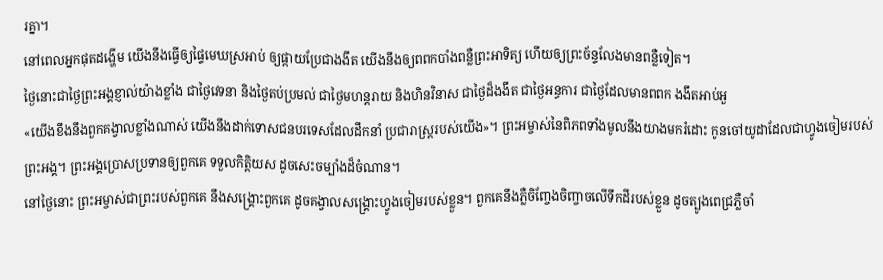រគ្នា។
នៅពេលអ្នកផុតដង្ហើម យើងនឹងធ្វើឲ្យផ្ទៃមេឃស្រអាប់ ឲ្យផ្កាយប្រែជាងងឹត យើងនឹងឲ្យពពកបាំងពន្លឺព្រះអាទិត្យ ហើយឲ្យព្រះច័ន្ទលែងមានពន្លឺទៀត។
ថ្ងៃនោះជាថ្ងៃព្រះអង្គខ្ញាល់យ៉ាងខ្លាំង ជាថ្ងៃវេទនា និងថ្ងៃតប់ប្រមល់ ជាថ្ងៃមហន្តរាយ និងហិនវិនាស ជាថ្ងៃដ៏ងងឹត ជាថ្ងៃអន្ធការ ជាថ្ងៃដែលមានពពក ងងឹតអាប់អួ
«យើងខឹងនឹងពួកគង្វាលខ្លាំងណាស់ យើងនឹងដាក់ទោសជនបរទេសដែលដឹកនាំ ប្រជារាស្ត្ររបស់យើង»។ ព្រះអម្ចាស់នៃពិភពទាំងមូលនឹងយាងមករំដោះ កូនចៅយូដាដែលជាហ្វូងចៀមរបស់ព្រះអង្គ។ ព្រះអង្គប្រោសប្រទានឲ្យពួកគេ ទទួលកិត្តិយស ដូចសេះចម្បាំងដ៏ចំណាន។
នៅថ្ងៃនោះ ព្រះអម្ចាស់ជាព្រះរបស់ពួកគេ នឹងសង្គ្រោះពួកគេ ដូចគង្វាលសង្គ្រោះហ្វូងចៀមរបស់ខ្លួន។ ពួកគេនឹងភ្លឺចិញ្ចែងចិញ្ចាចលើទឹកដីរបស់ខ្លួន ដូចត្បូងពេជ្រភ្លឺចាំ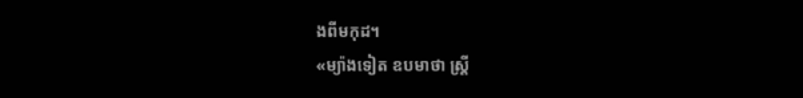ងពីមកុដ។
«ម្យ៉ាងទៀត ឧបមាថា ស្ត្រី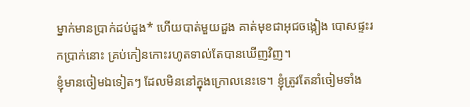ម្នាក់មានប្រាក់ដប់ដួង* ហើយបាត់មួយដួង គាត់មុខជាអុជចង្កៀង បោសផ្ទះរកប្រាក់នោះ គ្រប់កៀនកោះរហូតទាល់តែបានឃើញវិញ។
ខ្ញុំមានចៀមឯទៀតៗ ដែលមិននៅក្នុងក្រោលនេះទេ។ ខ្ញុំត្រូវតែនាំចៀមទាំង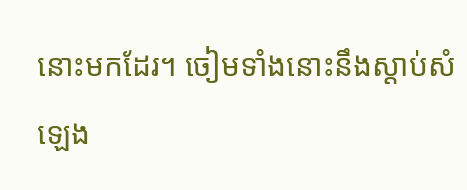នោះមកដែរ។ ចៀមទាំងនោះនឹងស្ដាប់សំឡេង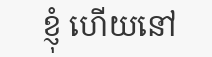ខ្ញុំ ហើយនៅ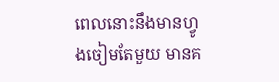ពេលនោះនឹងមានហ្វូងចៀមតែមួយ មានគ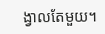ង្វាលតែមួយ។